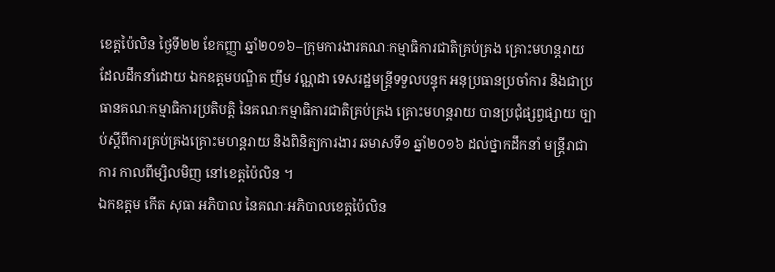ខេត្តប៉ៃលិន ថ្ងៃទី២២ ខែកញ្ញា ឆ្នាំ២០១៦–ក្រុមការងារគណៈកម្មាធិការជាតិគ្រប់គ្រង គ្រោះមហន្តរាយ ដែលដឹកនាំដោយ ឯកឧត្តមបណ្ឌិត ញឹម វណ្ណដា ទេសរដ្ឋមន្រ្តីទទួលបន្ទុក អនុប្រធានប្រចាំការ និងជាប្រធានគណៈកម្មាធិការប្រតិបត្តិ នៃគណៈកម្មាធិការជាតិគ្រប់គ្រង គ្រោះមហន្តរាយ បានប្រជុំផ្សព្វផ្សាយ ច្បាប់ស្តីពីការគ្រប់គ្រងគ្រោះមហន្តរាយ និងពិនិត្យការងារ ឆមាសទី១ ឆ្នាំ២០១៦ ដល់ថ្នាកដឹកនាំ មន្ត្រីរាជាការ កាលពីម្សិលមិញ នៅខេត្តប៉ៃលិន ។
ឯកឧត្តម កើត សុធា អភិបាល នៃគណៈអភិបាលខេត្តប៉ៃលិន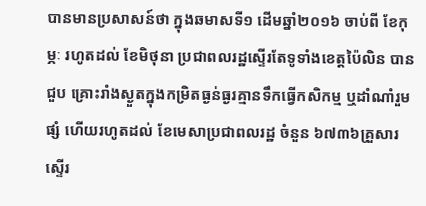បានមានប្រសាសន៍ថា ក្នុងឆមាសទី១ ដើមឆ្នាំ២០១៦ ចាប់ពី ខែកុម្ភៈ រហូតដល់ ខែមិថុនា ប្រជាពលរដ្ឋស្ទើរតែទូទាំងខេត្តប៉ៃលិន បានជួប គ្រោះរាំងស្ងួតក្នុងកម្រិតធ្ងន់ធ្ងរគ្មានទឹកធ្វើកសិកម្ម ឬដាំណាំរួមផ្សំ ហើយរហូតដល់ ខែមេសាប្រជាពលរដ្ឋ ចំនួន ៦៧៣៦គ្រួសារ ស្ទើរ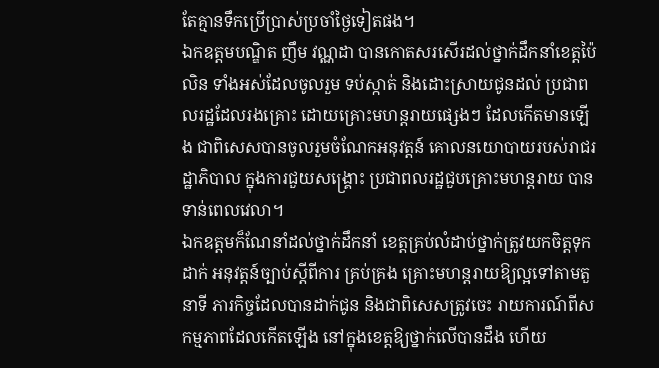តែគ្មានទឹកប្រើប្រាស់ប្រចាំថ្ងៃទៀតផង។
ឯកឧត្តមបណ្ឌិត ញឹម វណ្ណដា បានកោតសរសើរដល់ថ្នាក់ដឹកនាំខេត្តប៉ៃលិន ទាំងអស់ដែលចូលរួម ទប់ស្កាត់ និងដោះស្រាយជូនដល់ ប្រជាពលរដ្ឋដែលរងគ្រោះ ដោយគ្រោះមហន្តរាយផ្សេងៗ ដែលកើតមានឡើង ជាពិសេសបានចូលរួមចំណែកអនុវត្តន៍ គោលនយោបាយរបស់រាជរដ្ឋាភិបាល ក្នុងការជួយសង្គ្រោះ ប្រជាពលរដ្ឋជួបគ្រោះមហន្តរាយ បានទាន់ពេលវេលា។
ឯកឧត្តមក៏ណែនាំដល់ថ្នាក់ដឹកនាំ ខេត្តគ្រប់លំដាប់ថ្នាក់ត្រូវយកចិត្តទុកដាក់ អនុវត្តន៍ច្បាប់ស្តីពីការ គ្រប់គ្រង គ្រោះមហន្តរាយឱ្យល្អទៅតាមតួនាទី ភារកិច្ចដែលបានដាក់ជូន និងជាពិសេសត្រូវចេះ រាយការណ៍ពីសកម្មភាពដែលកើតឡើង នៅក្នុងខេត្តឱ្យថ្នាក់លើបានដឹង ហើយ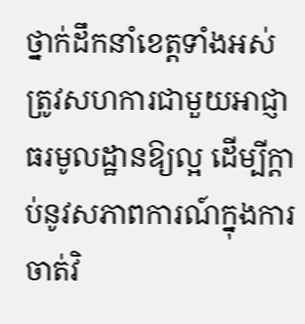ថ្នាក់ដឹកនាំខេត្តទាំងអស់ ត្រូវសហការជាមួយអាជ្ញាធរមូលដ្ឋានឱ្យល្អ ដើម្បីក្តាប់នូវសភាពការណ៍ក្នុងការចាត់វិ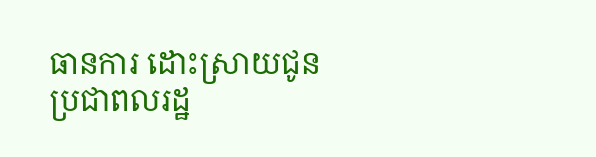ធានការ ដោះស្រាយជូនប្រជាពលរដ្ឋ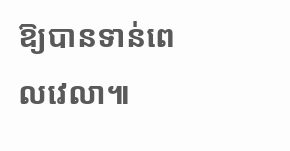ឱ្យបានទាន់ពេលវេលា៕